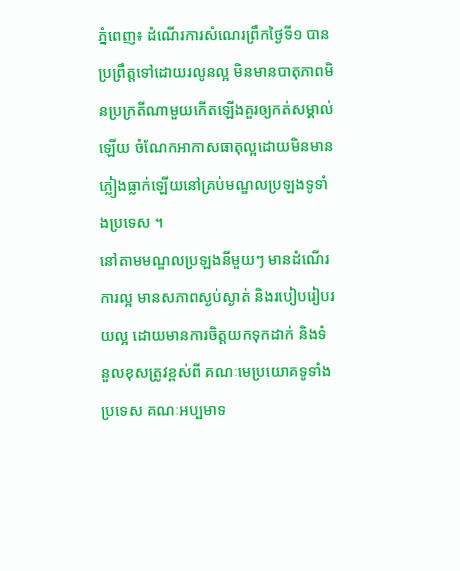ភ្នំពេញ៖ ដំណើរការសំណេរព្រឹកថ្ងៃទី១ បានប្រព្រឹត្តទៅដោយរលូនល្អ មិនមានបាតុភាពមិនប្រក្រតីណាមួយកើតឡើងគួរឲ្យកត់សម្គាល់ឡើយ ចំណែកអាកាសធាតុល្អដោយមិនមានភ្លៀងធ្លាក់ឡើយនៅគ្រប់មណ្ឌលប្រឡងទូទាំងប្រទេស ។
នៅតាមមណ្ឌលប្រឡងនីមួយៗ មានដំណើរការល្អ មានសភាពស្ងប់ស្ងាត់ និងរបៀបរៀបរយល្អ ដោយមានការចិត្តយកទុកដាក់ និងទំនួលខុសត្រូវខ្ពស់ពី គណៈមេប្រយោគទូទាំងប្រទេស គណៈអប្បមាទ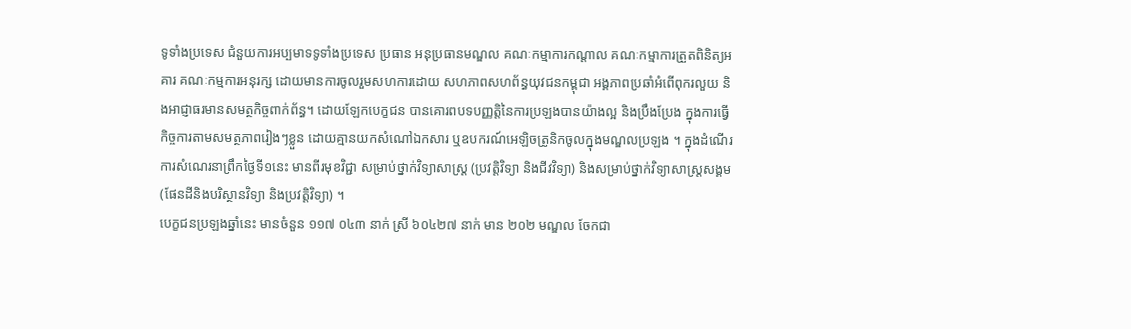ទូទាំងប្រទេស ជំនួយការអប្បមាទទូទាំងប្រទេស ប្រធាន អនុប្រធានមណ្ឌល គណៈកម្មាការកណ្ដាល គណៈកម្មាការត្រួតពិនិត្យអគារ គណៈកម្មការអនុរក្ស ដោយមានការចូលរួមសហការដោយ សហភាពសហព័ន្ធយុវជនកម្ពុជា អង្គភាពប្រឆាំអំពើពុករលួយ និងអាជ្ញាធរមានសមត្ថកិច្ចពាក់ព័ន្ធ។ ដោយឡែកបេក្ខជន បានគោរពបទបញ្ញត្តិនៃការប្រឡងបានយ៉ាងល្អ និងប្រឹងប្រែង ក្នុងការធ្វើកិច្ចការតាមសមត្ថភាពរៀងៗខ្លួន ដោយគ្មានយកសំណៅឯកសារ ឬឧបករណ៍អេឡិចត្រូនិកចូលក្នុងមណ្ឌលប្រឡង ។ ក្នុងដំណើរការសំណេរនាព្រឹកថ្ងៃទី១នេះ មានពីរមុខវិជ្ជា សម្រាប់ថ្នាក់វិទ្យាសាស្ត្រ (ប្រវត្តិវិទ្យា និងជីវវិទ្យា) និងសម្រាប់ថ្នាក់វិទ្យាសាស្ត្រសង្គម (ផែនដីនិងបរិស្ថានវិទ្យា និងប្រវត្តិវិទ្យា) ។
បេក្ខជនប្រឡងឆ្នាំនេះ មានចំនួន ១១៧ ០៤៣ នាក់ ស្រី ៦០៤២៧ នាក់ មាន ២០២ មណ្ឌល ចែកជា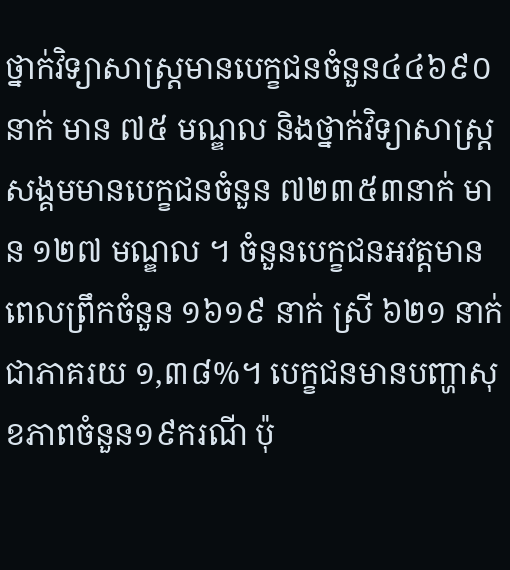ថ្នាក់វិទ្យាសាស្ត្រមានបេក្ខជនចំនួន៤៤៦៩០នាក់ មាន ៧៥ មណ្ឌល និងថ្នាក់វិទ្យាសាស្ត្រសង្គមមានបេក្ខជនចំនួន ៧២៣៥៣នាក់ មាន ១២៧ មណ្ឌល ។ ចំនួនបេក្ខជនអវត្តមានពេលព្រឹកចំនួន ១៦១៩ នាក់ ស្រី ៦២១ នាក់ ជាភាគរយ ១,៣៨%។ បេក្ខជនមានបញ្ហាសុខភាពចំនួន១៩ករណី ប៉ុ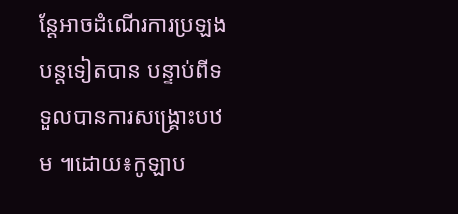ន្តែអាចដំណើរការប្រឡងបន្តទៀតបាន បន្ទាប់ពីទទួលបានការសង្គ្រោះបឋម ៕ដោយ៖កូឡាប